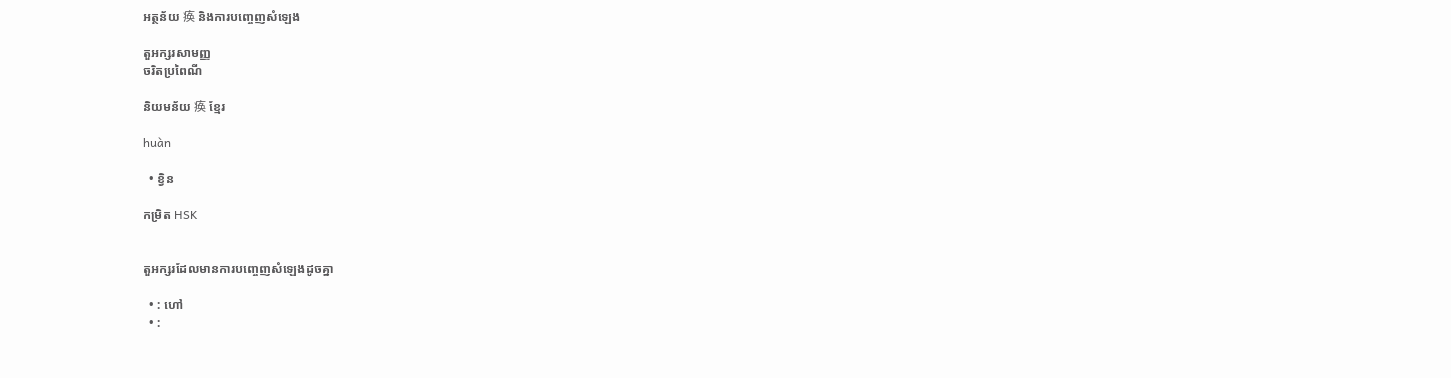អត្ថន័យ 痪 និងការបញ្ចេញសំឡេង

តួអក្សរសាមញ្ញ
ចរិតប្រពៃណី

និយមន័យ 痪 ខ្មែរ

huàn

  • ខ្វិន

កម្រិត HSK


តួអក្សរដែលមានការបញ្ចេញសំឡេងដូចគ្នា

  • : ហៅ
  • :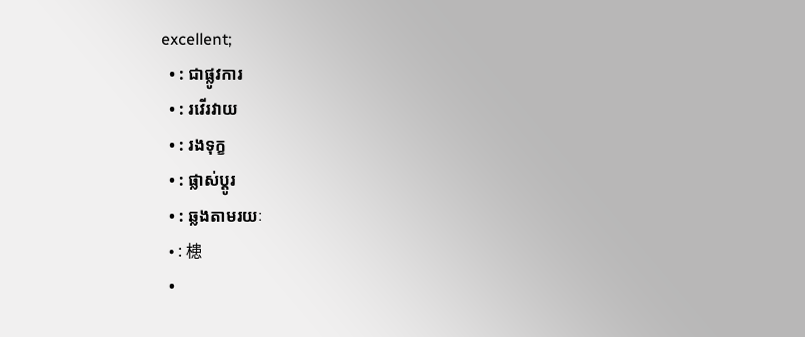excellent;
  • : ជាផ្លូវការ
  • : រវើរវាយ
  • : រងទុក្ខ
  • : ផ្លាស់ប្តូរ
  • : ឆ្លងតាមរយៈ
  • : 槵
  •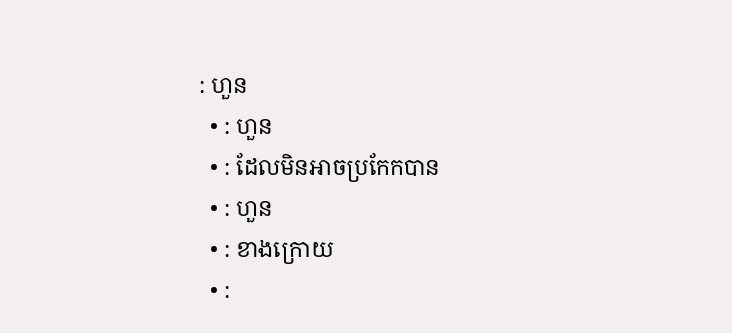: ហួន
  • : ហួន
  • : ដែលមិនអាចប្រកែកបាន
  • : ហួន
  • : ខាងក្រោយ
  • :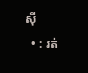ស៊ី
  • : រត់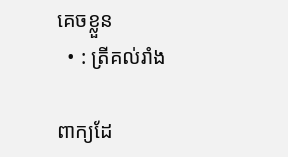គេចខ្លួន
  • : ត្រីគល់រាំង

ពាក្យដែ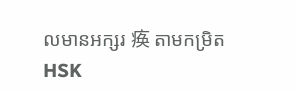លមានអក្សរ 痪 តាមកម្រិត HSK